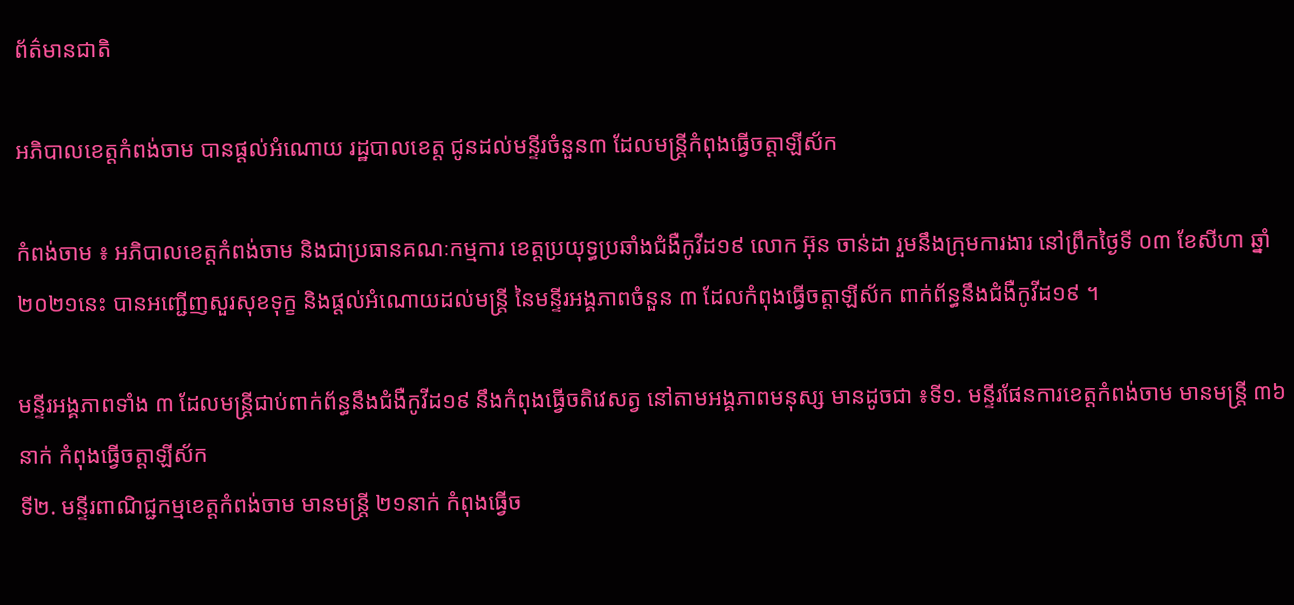ព័ត៌មានជាតិ

អភិបាលខេត្តកំពង់ចាម បានផ្ដល់អំណោយ រដ្ឋបាលខេត្ត ជូនដល់មន្ទីរចំនួន៣ ដែលមន្ត្រីកំពុងធ្វើចត្តាឡីស័ក

កំពង់ចាម ៖ អភិបាលខេត្តកំពង់ចាម និងជាប្រធានគណៈកម្មការ ខេត្តប្រយុទ្ធប្រឆាំងជំងឺកូវីដ១៩ លោក អ៊ុន ចាន់ដា រួមនឹងក្រុមការងារ នៅព្រឹកថ្ងៃទី ០៣ ខែសីហា ឆ្នាំ ២០២១នេះ បានអញ្ជើញសួរសុខទុក្ខ និងផ្ដល់អំណោយដល់មន្ត្រី នៃមន្ទីរអង្គភាពចំនួន ៣ ដែលកំពុងធ្វើចត្តាឡីស័ក ពាក់ព័ន្ធនឹងជំងឺកូវីដ១៩ ។

មន្ទីរអង្គភាពទាំង ៣ ដែលមន្ត្រីជាប់ពាក់ព័ន្ធនឹងជំងឺកូវីដ១៩ នឹងកំពុងធ្វើចតិវេសត្វ នៅតាមអង្គភាពមនុស្ស មានដូចជា ៖ទី១. មន្ទីរផែនការខេត្តកំពង់ចាម មានមន្ត្រី ៣៦នាក់ កំពុងធ្វើចត្តាឡីស័ក
ទី២. មន្ទីរពាណិជ្ជកម្មខេត្តកំពង់ចាម មានមន្ត្រី ២១នាក់ កំពុងធ្វើច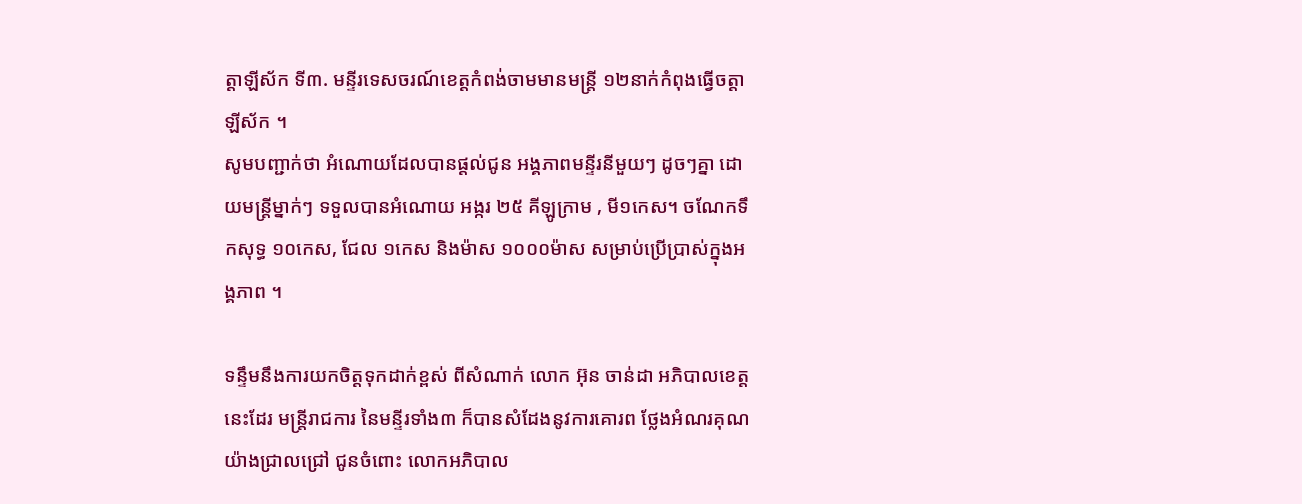ត្តាឡីស័ក ទី៣. មន្ទីរទេសចរណ៍ខេត្តកំពង់ចាមមានមន្ត្រី ១២នាក់កំពុងធ្វើចត្តាឡីស័ក ។
សូមបញ្ជាក់ថា អំណោយដែលបានផ្ដល់ជូន អង្គភាពមន្ទីរនីមួយៗ ដូចៗគ្នា ដោយមន្ត្រីម្នាក់ៗ ទទួលបានអំណោយ អង្ករ ២៥ គីឡូក្រាម , មី១កេស។ ចណែកទឹកសុទ្ធ ១០កេស, ជែល ១កេស និងម៉ាស ១០០០ម៉ាស សម្រាប់ប្រើប្រាស់ក្នុងអង្គភាព ។

ទន្ទឹមនឹងការយកចិត្តទុកដាក់ខ្ពស់ ពីសំណាក់ លោក អ៊ុន ចាន់ដា អភិបាលខេត្ត នេះដែរ មន្រ្តីរាជការ នៃមន្ទីរទាំង៣ ក៏បានសំដែងនូវការគោរព ថ្លែងអំណរគុណ យ៉ាងជ្រាលជ្រៅ ជូនចំពោះ លោកអភិបាល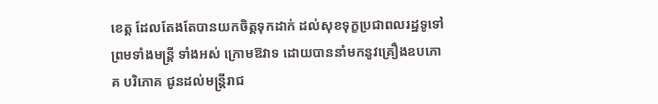ខេត្ត ដែលតែងតែបានយកចិត្តទុកដាក់ ដល់សុខទុក្ខប្រជាពលរដ្ឋទូទៅ ព្រមទាំងមន្រ្តី ទាំងអស់ ក្រោមឱវាទ ដោយបាននាំមកនូវគ្រឿងឧបភោគ បរិភោគ ជូនដល់មន្រ្តីរាជ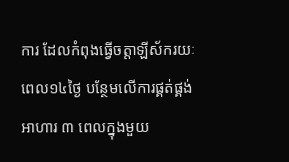ការ ដែលកំពុងធ្វើចត្តាឡីស័ករយៈពេល១៤ថ្ងៃ បន្ថែមលើការផ្គត់ផ្គង់អាហារ ៣ ពេលក្នុងមួយ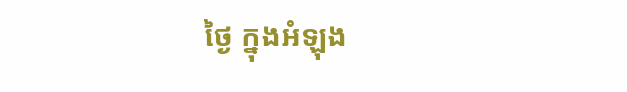ថ្ងៃ ក្នុងអំឡុង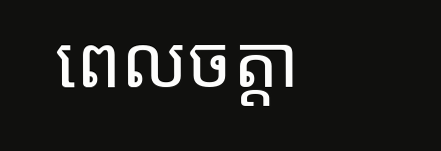ពេលចត្តា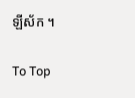ឡីស័ក ។

To Top